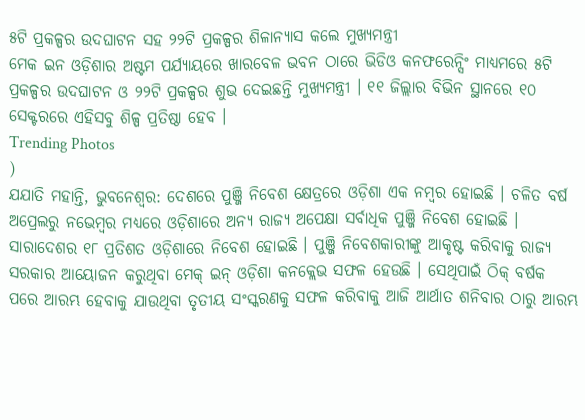୫ଟି ପ୍ରକଳ୍ପର ଉଦଘାଟନ ସହ ୨୨ଟି ପ୍ରକଳ୍ପର ଶିଳାନ୍ୟାସ କଲେ ମୁଖ୍ୟମନ୍ତ୍ରୀ
ମେକ ଇନ ଓଡ଼ିଶାର ଅଷ୍ଟମ ପର୍ଯ୍ୟାୟରେ ଖାରବେଳ ଭବନ ଠାରେ ଭିଡିଓ କନଫରେନ୍ସିଂ ମାଧ୍ୟମରେ ୫ଟି ପ୍ରକଳ୍ପର ଉଦଘାଟନ ଓ ୨୨ଟି ପ୍ରକଳ୍ପର ଶୁଭ ଦେଇଛନ୍ତି ମୁଖ୍ୟମନ୍ତ୍ରୀ । ୧୧ ଜିଲ୍ଲାର ବିଭିନ ସ୍ଥାନରେ ୧୦ ସେକ୍ଟରରେ ଏହିସବୁ ଶିଳ୍ପ ପ୍ରତିଷ୍ଠା ହେବ ।
Trending Photos
)
ଯଯାତି ମହାନ୍ତି, ଭୁବନେଶ୍ୱର: ଦେଶରେ ପୁଞ୍ଜି ନିବେଶ କ୍ଷେତ୍ରରେ ଓଡ଼ିଶା ଏକ ନମ୍ବର ହୋଇଛି । ଚଳିତ ବର୍ଷ ଅପ୍ରେଲରୁ ନଭେମ୍ବର ମଧ୍ୟରେ ଓଡ଼ିଶାରେ ଅନ୍ୟ ରାଜ୍ୟ ଅପେକ୍ଷା ସର୍ବାଧିକ ପୁଞ୍ଜି ନିବେଶ ହୋଇଛି । ସାରାଦେଶର ୧୮ ପ୍ରତିଶତ ଓଡ଼ିଶାରେ ନିବେଶ ହୋଇଛି । ପୁଞ୍ଜି ନିବେଶକାରୀଙ୍କୁ ଆକୃଷ୍ଟ କରିବାକୁ ରାଜ୍ୟ ସରକାର ଆୟୋଜନ କରୁଥିବା ମେକ୍ ଇନ୍ ଓଡ଼ିଶା କନକ୍ଲେଭ ସଫଳ ହେଉଛି । ସେଥିପାଇଁ ଠିକ୍ ବର୍ଷକ ପରେ ଆରମ୍ଭ ହେବାକୁ ଯାଉଥିବା ତୃତୀୟ ସଂସ୍କରଣକୁ ସଫଳ କରିବାକୁ ଆଜି ଆର୍ଥାତ ଶନିବାର ଠାରୁ ଆରମ୍ଭ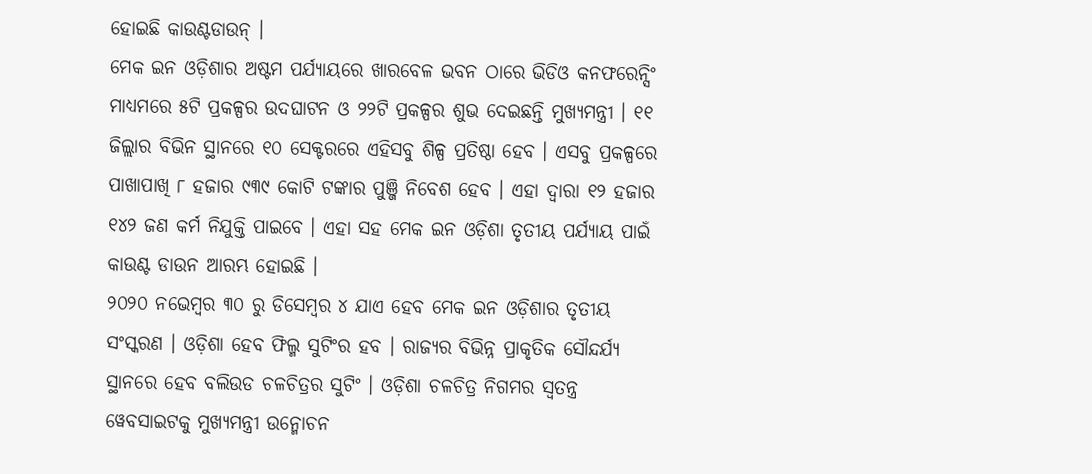ହୋଇଛି କାଉଣ୍ଟଡାଉନ୍ ।
ମେକ ଇନ ଓଡ଼ିଶାର ଅଷ୍ଟମ ପର୍ଯ୍ୟାୟରେ ଖାରବେଳ ଭବନ ଠାରେ ଭିଡିଓ କନଫରେନ୍ସିଂ ମାଧ୍ୟମରେ ୫ଟି ପ୍ରକଳ୍ପର ଉଦଘାଟନ ଓ ୨୨ଟି ପ୍ରକଳ୍ପର ଶୁଭ ଦେଇଛନ୍ତି ମୁଖ୍ୟମନ୍ତ୍ରୀ । ୧୧ ଜିଲ୍ଲାର ବିଭିନ ସ୍ଥାନରେ ୧୦ ସେକ୍ଟରରେ ଏହିସବୁ ଶିଳ୍ପ ପ୍ରତିଷ୍ଠା ହେବ । ଏସବୁ ପ୍ରକଳ୍ପରେ ପାଖାପାଖି ୮ ହଜାର ୯୩୯ କୋଟି ଟଙ୍କାର ପୁଞ୍ଜି ନିବେଶ ହେବ । ଏହା ଦ୍ୱାରା ୧୨ ହଜାର ୧୪୨ ଜଣ କର୍ମ ନିଯୁକ୍ତି ପାଇବେ । ଏହା ସହ ମେକ ଇନ ଓଡ଼ିଶା ତୃତୀୟ ପର୍ଯ୍ୟାୟ ପାଇଁ କାଉଣ୍ଟ ଡାଉନ ଆରମ୍ଭ ହୋଇଛି ।
୨୦୨୦ ନଭେମ୍ବର ୩୦ ରୁ ଡିସେମ୍ବର ୪ ଯାଏ ହେବ ମେକ ଇନ ଓଡ଼ିଶାର ତୃତୀୟ ସଂସ୍କରଣ । ଓଡ଼ିଶା ହେବ ଫିଲ୍ମ ସୁଟିଂର ହବ । ରାଜ୍ୟର ବିଭିନ୍ନ ପ୍ରାକୃତିକ ସୌନ୍ଦର୍ଯ୍ୟ ସ୍ଥାନରେ ହେବ ବଲିଉଡ ଚଳଚିତ୍ରର ସୁଟିଂ । ଓଡ଼ିଶା ଚଳଚିତ୍ର ନିଗମର ସ୍ୱତନ୍ତ୍ର ୱେବସାଇଟକୁ ମୁଖ୍ୟମନ୍ତ୍ରୀ ଉନ୍ମୋଚନ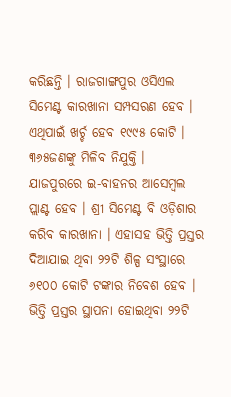କରିଛନ୍ତି । ରାଜଗାଙ୍ଗପୁର ଓସିଏଲ ସିମେଣ୍ଟ କାରଖାନା ସମ୍ପସରଣ ହେବ । ଏଥିପାଇଁ ଖର୍ଚ୍ଚ ହେବ ୧୯୯୫ କୋଟି । ୩୬୫ଜଣଙ୍କୁ ମିଳିବ ନିଯୁକ୍ତି ।
ଯାଜପୁରରେ ଇ-ବାହନର ଆସେମ୍ବଲ ପ୍ଲାଣ୍ଟ ହେବ । ଶ୍ରୀ ସିମେଣ୍ଟ ବି ଓଡ଼ିଶାର କରିବ କାରଖାନା । ଏହାସହ ଭିତ୍ତି ପ୍ରସ୍ତର ଦିଆଯାଇ ଥିବା ୨୨ଟି ଶିଳ୍ପ ସଂସ୍ଥାରେ ୬୧୦୦ କୋଟି ଟଙ୍କାର ନିବେଶ ହେବ । ଭିତ୍ତି ପ୍ରସ୍ତର ସ୍ଥାପନା ହୋଇଥିବା ୨୨ଟି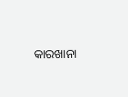କାରଖାନା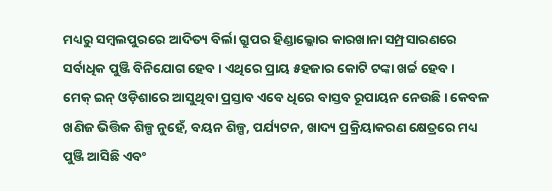ମଧ୍ୟରୁ ସମ୍ବଲପୁରରେ ଆଦିତ୍ୟ ବିର୍ଲା ଗ୍ରୁପର ହିଣ୍ଡାଲ୍କୋର କାରଖାନା ସମ୍ପ୍ରସାରଣରେ ସର୍ବାଧିକ ପୁଞ୍ଜି ବିନିଯୋଗ ହେବ । ଏଥିରେ ପ୍ରାୟ ୫ହଜାର କୋଟି ଟଙ୍କା ଖର୍ଚ୍ଚ ହେବ ।
ମେକ୍ ଇନ୍ ଓଡ଼ିଶାରେ ଆସୁଥିବା ପ୍ରସ୍ତାବ ଏବେ ଧିରେ ବାସ୍ତବ ରୂପାୟନ ନେଉଛି । କେବଳ ଖଣିଜ ଭିତ୍ତିକ ଶିଳ୍ପ ନୁହେଁ, ବୟନ ଶିଳ୍ପ, ପର୍ଯ୍ୟଟନ, ଖାଦ୍ୟ ପ୍ରକ୍ରିୟାକରଣ କ୍ଷେତ୍ରରେ ମଧ୍ୟ ପୁଞ୍ଜି ଆସିଛି ଏବଂ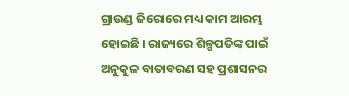ଗ୍ରାଉଣ୍ଡ ଜିରୋରେ ମଧ୍ୟ କାମ ଆରମ୍ଭ ହୋଇଛି । ରାଜ୍ୟରେ ଶିଳ୍ପପତିଙ୍କ ପାଇଁ ଅନୁକୁଳ ବାତାବରଣ ସହ ପ୍ରଶାସନର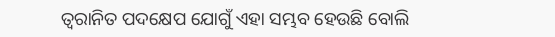ତ୍ୱରାନିତ ପଦକ୍ଷେପ ଯୋଗୁଁ ଏହା ସମ୍ଭବ ହେଉଛି ବୋଲି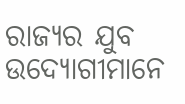ରାଜ୍ୟର ଯୁବ ଉଦ୍ୟୋଗୀମାନେ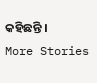କହିଛନ୍ତି ।
More Stories